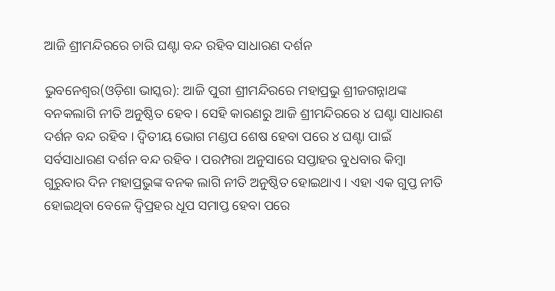ଆଜି ଶ୍ରୀମନ୍ଦିରରେ ଚାରି ଘଣ୍ଟା ବନ୍ଦ ରହିବ ସାଧାରଣ ଦର୍ଶନ

ଭୁବନେଶ୍ୱର(ଓଡ଼ିଶା ଭାସ୍କର): ଆଜି ପୁରୀ ଶ୍ରୀମନ୍ଦିରରେ ମହାପ୍ରଭୁ ଶ୍ରୀଜଗନ୍ନାଥଙ୍କ ବନକଲାଗି ନୀତି ଅନୁଷ୍ଠିତ ହେବ । ସେହି କାରଣରୁ ଆଜି ଶ୍ରୀମନ୍ଦିରରେ ୪ ଘଣ୍ଟା ସାଧାରଣ ଦର୍ଶନ ବନ୍ଦ ରହିବ । ଦ୍ୱିତୀୟ ଭୋଗ ମଣ୍ଡପ ଶେଷ ହେବା ପରେ ୪ ଘଣ୍ଟା ପାଇଁ ସର୍ବସାଧାରଣ ଦର୍ଶନ ବନ୍ଦ ରହିବ । ପରମ୍ପରା ଅନୁସାରେ ସପ୍ତାହର ବୁଧବାର କିମ୍ବା ଗୁରୁବାର ଦିନ ମହାପ୍ରଭୁଙ୍କ ବନକ ଲାଗି ନୀତି ଅନୁଷ୍ଠିତ ହୋଇଥାଏ । ଏହା ଏକ ଗୁପ୍ତ ନୀତି ହୋଇଥିବା ବେଳେ ଦ୍ୱିପ୍ରହର ଧୂପ ସମାପ୍ତ ହେବା ପରେ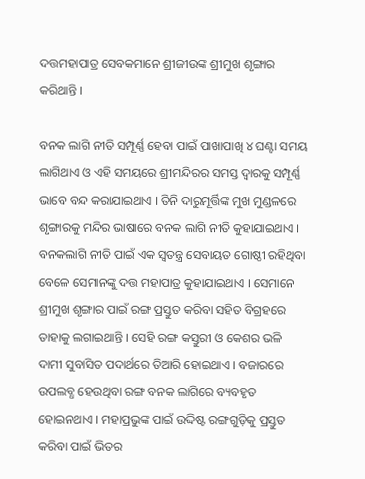ଦତ୍ତମହାପାତ୍ର ସେବକମାନେ ଶ୍ରୀଜୀଉଙ୍କ ଶ୍ରୀମୁଖ ଶୃଙ୍ଗାର କରିଥାନ୍ତି ।

ବନକ ଲାଗି ନୀତି ସମ୍ପୂର୍ଣ୍ଣ ହେବା ପାଇଁ ପାଖାପାଖି ୪ ଘଣ୍ଟା ସମୟ ଲାଗିଥାଏ ଓ ଏହି ସମୟରେ ଶ୍ରୀମନ୍ଦିରର ସମସ୍ତ ଦ୍ୱାରକୁ ସମ୍ପୂର୍ଣ୍ଣ ଭାବେ ବନ୍ଦ କରାଯାଇଥାଏ । ତିନି ଦାରୁମୂର୍ତ୍ତିଙ୍କ ମୁଖ ମୁଣ୍ଡଳରେ ଶୃଙ୍ଗାରକୁ ମନ୍ଦିର ଭାଷାରେ ବନକ ଲାଗି ନୀତି କୁହାଯାଇଥାଏ । ବନକଲାଗି ନୀତି ପାଇଁ ଏକ ସ୍ୱତନ୍ତ୍ର ସେବାୟତ ଗୋଷ୍ଠୀ ରହିଥିବା ବେଳେ ସେମାନଙ୍କୁ ଦତ୍ତ ମହାପାତ୍ର କୁହାଯାଇଥାଏ । ସେମାନେ ଶ୍ରୀମୁଖ ଶୃଙ୍ଗାର ପାଇଁ ରଙ୍ଗ ପ୍ରସ୍ତୁତ କରିବା ସହିତ ବିଗ୍ରହରେ ତାହାକୁ ଲଗାଇଥାନ୍ତି । ସେହି ରଙ୍ଗ କସ୍ତୁରୀ ଓ କେଶର ଭଳି ଦାମୀ ସୁବାସିତ ପଦାର୍ଥରେ ତିଆରି ହୋଇଥାଏ । ବଜାରରେ ଉପଲବ୍ଧ ହେଉଥିବା ରଙ୍ଗ ବନକ ଲାଗିରେ ବ୍ୟବହୃତ ହୋଇନଥାଏ । ମହାପ୍ରଭୁଙ୍କ ପାଇଁ ଉଦ୍ଦିଷ୍ଟ ରଙ୍ଗଗୁଡ଼ିକୁ ପ୍ରସ୍ତୁତ କରିବା ପାଇଁ ଭିତର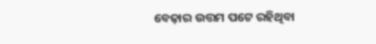ବେଢ଼ାର ଉତ୍ତମ ପଟେ ରହିଥିବା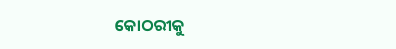କୋଠରୀକୁ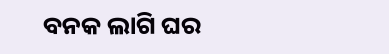ବନକ ଲାଗି ଘର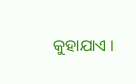କୁହାଯାଏ ।